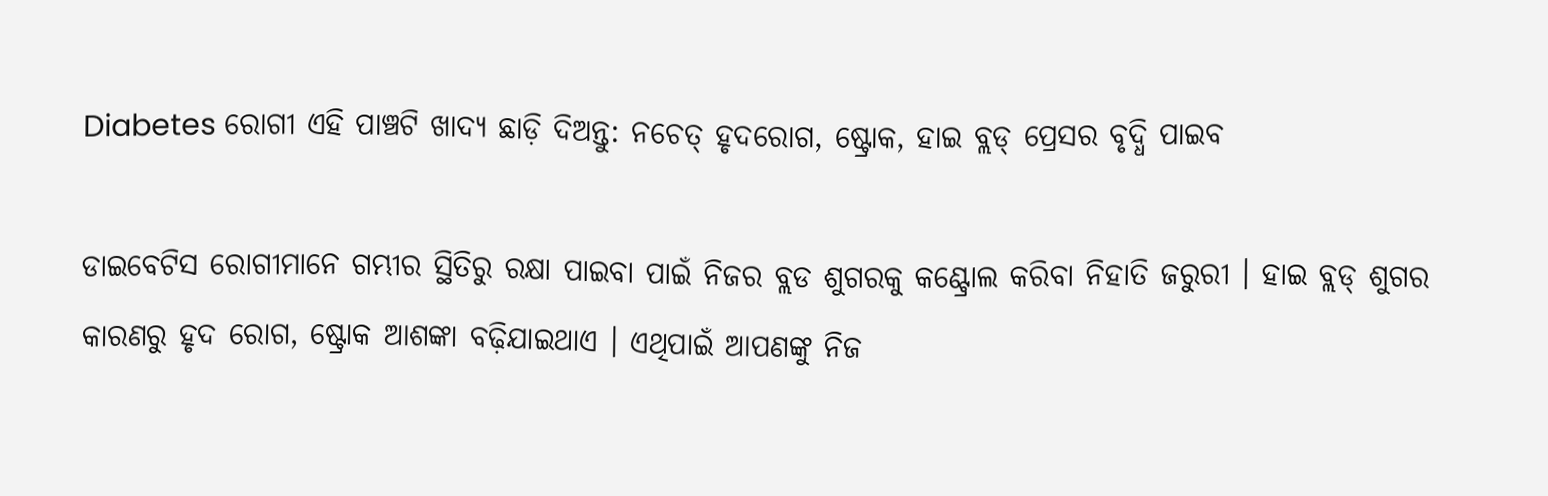Diabetes ରୋଗୀ ଏହି ପାଞ୍ଚଟି ଖାଦ୍ୟ ଛାଡ଼ି ଦିଅନ୍ତୁ: ନଚେତ୍ ହୃଦରୋଗ, ଷ୍ଟ୍ରୋକ, ହାଇ ବ୍ଲଡ୍ ପ୍ରେସର ବୃଦ୍ଧି ପାଇବ

ଡାଇବେଟିସ ରୋଗୀମାନେ ଗମ୍ଭୀର ସ୍ଥିତିରୁ ରକ୍ଷା ପାଇବା ପାଇଁ ନିଜର ବ୍ଲଡ ଶୁଗରକୁ କଣ୍ଟ୍ରୋଲ କରିବା ନିହାତି ଜରୁରୀ । ହାଇ ବ୍ଲଡ୍ ଶୁଗର କାରଣରୁ ହୃଦ ରୋଗ, ଷ୍ଟ୍ରୋକ ଆଶଙ୍କା ବଢ଼ିଯାଇଥାଏ । ଏଥିପାଇଁ ଆପଣଙ୍କୁ ନିଜ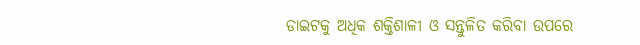ଡାଇଟକୁ ଅଧିକ ଶକ୍ତିଶାଳୀ ଓ ସନ୍ତୁଳିତ କରିବା ଉପରେ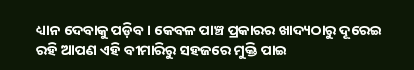ଧ୍ୟାନ ଦେବାକୁ ପଡ଼ିବ । କେବଳ ପାଞ୍ଚ ପ୍ରକାରର ଖାଦ୍ୟଠାରୁ ଦୂରେଇ ରହି ଆପଣ ଏହି ବୀମାରିରୁ ସହଜରେ ମୁକ୍ତି ପାଇ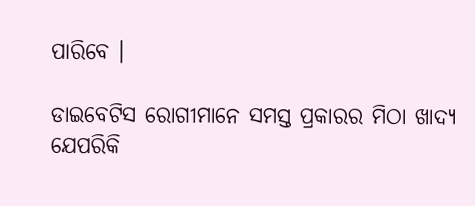ପାରିବେ ।

ଡାଇବେଟିସ ରୋଗୀମାନେ ସମସ୍ତ ପ୍ରକାରର ମିଠା ଖାଦ୍ୟ ଯେପରିକି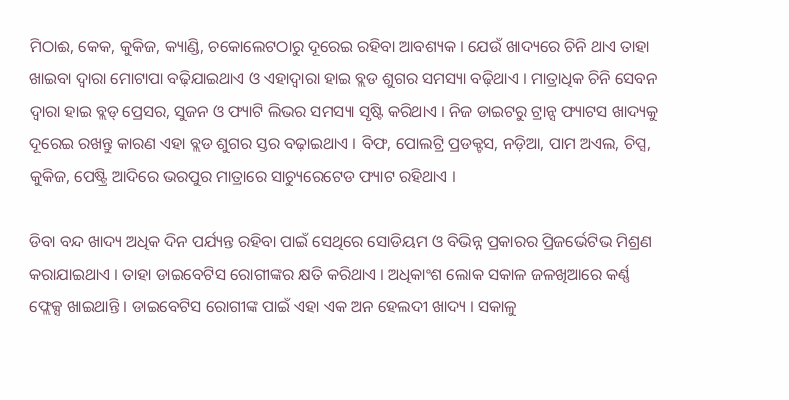ମିଠାଈ, କେକ, କୁକିଜ, କ୍ୟାଣ୍ଡି, ଚକୋଲେଟଠାରୁ ଦୂରେଇ ରହିବା ଆବଶ୍ୟକ । ଯେଉଁ ଖାଦ୍ୟରେ ଚିନି ଥାଏ ତାହା ଖାଇବା ଦ୍ୱାରା ମୋଟାପା ବଢ଼ିଯାଇଥାଏ ଓ ଏହାଦ୍ୱାରା ହାଇ ବ୍ଲଡ ଶୁଗର ସମସ୍ୟା ବଢ଼ିଥାଏ । ମାତ୍ରାଧିକ ଚିନି ସେବନ ଦ୍ୱାରା ହାଇ ବ୍ଲଡ୍ ପ୍ରେସର, ସୁଜନ ଓ ଫ୍ୟାଟି ଲିଭର ସମସ୍ୟା ସୃଷ୍ଟି କରିଥାଏ । ନିଜ ଡାଇଟରୁ ଟ୍ରାନ୍ସ ଫ୍ୟାଟସ ଖାଦ୍ୟକୁ ଦୂରେଇ ରଖନ୍ତୁ କାରଣ ଏହା ବ୍ଲଡ ଶୁଗର ସ୍ତର ବଢ଼ାଇଥାଏ । ବିଫ, ପୋଲଟ୍ରି ପ୍ରଡକ୍ଟସ, ନଡ଼ିଆ, ପାମ ଅଏଲ, ଚିପ୍ସ, କୁକିଜ, ପେଷ୍ଟ୍ରି ଆଦିରେ ଭରପୁର ମାତ୍ରାରେ ସାଚ୍ୟୁରେଟେଡ ଫ୍ୟାଟ ରହିଥାଏ ।

ଡିବା ବନ୍ଦ ଖାଦ୍ୟ ଅଧିକ ଦିନ ପର୍ଯ୍ୟନ୍ତ ରହିବା ପାଇଁ ସେଥିରେ ସୋଡିୟମ ଓ ବିଭିନ୍ନ ପ୍ରକାରର ପ୍ରିଜର୍ଭେଟିଭ ମିଶ୍ରଣ କରାଯାଇଥାଏ । ତାହା ଡାଇବେଟିସ ରୋଗୀଙ୍କର କ୍ଷତି କରିଥାଏ । ଅଧିକାଂଶ ଲୋକ ସକାଳ ଜଳଖିଆରେ କର୍ଣ୍ଣ ଫ୍ଲେକ୍ସ ଖାଇଥାନ୍ତି । ଡାଇବେଟିସ ରୋଗୀଙ୍କ ପାଇଁ ଏହା ଏକ ଅନ ହେଲଦୀ ଖାଦ୍ୟ । ସକାଳୁ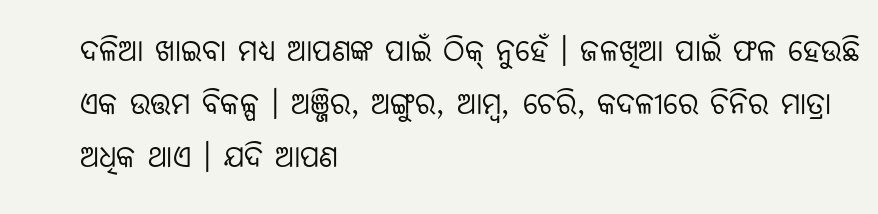ଦଳିଆ ଖାଇବା ମଧ୍ୟ ଆପଣଙ୍କ ପାଇଁ ଠିକ୍ ନୁହେଁ । ଜଳଖିଆ ପାଇଁ ଫଳ ହେଉଛି ଏକ ଉତ୍ତମ ବିକଳ୍ପ । ଅଞ୍ଜିର, ଅଙ୍ଗୁର, ଆମ୍ବ, ଚେରି, କଦଳୀରେ ଚିନିର ମାତ୍ରା ଅଧିକ ଥାଏ । ଯଦି ଆପଣ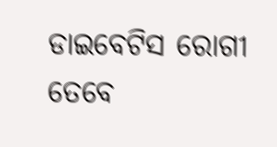ଡାଇବେଟିସ ରୋଗୀ ତେବେ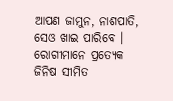ଆପଣ ଜାମୁନ, ନାଶପାତି, ସେଓ ଖାଇ ପାରିବେ । ରୋଗୀମାନେ ପ୍ରତ୍ୟେକ ଜିନିଷ ସୀମିତ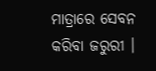ମାତ୍ରାରେ ସେବନ କରିବା ଜରୁରୀ ।